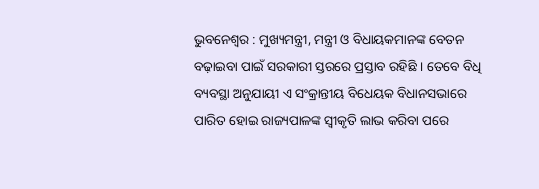ଭୁବନେଶ୍ୱର : ମୁଖ୍ୟମନ୍ତ୍ରୀ, ମନ୍ତ୍ରୀ ଓ ବିଧାୟକମାନଙ୍କ ବେତନ ବଢ଼ାଇବା ପାଇଁ ସରକାରୀ ସ୍ତରରେ ପ୍ରସ୍ତାବ ରହିଛି । ତେବେ ବିଧି ବ୍ୟବସ୍ଥା ଅନୁଯାୟୀ ଏ ସଂକ୍ରାନ୍ତୀୟ ବିଧେୟକ ବିଧାନସଭାରେ ପାରିତ ହୋଇ ରାଜ୍ୟପାଳଙ୍କ ସ୍ୱୀକୃତି ଲାଭ କରିବା ପରେ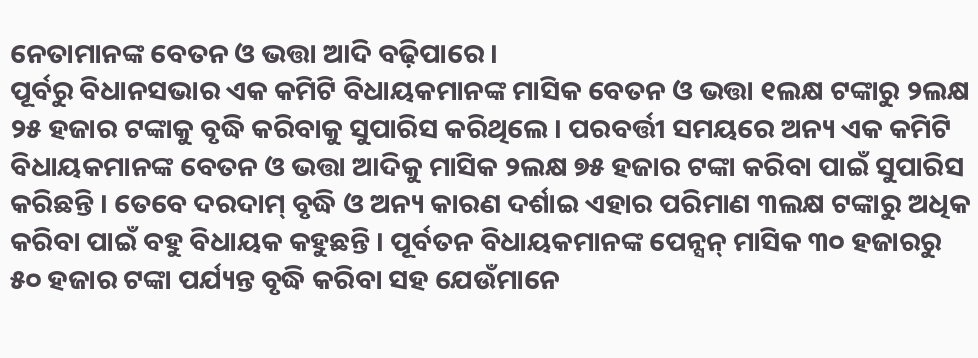ନେତାମାନଙ୍କ ବେତନ ଓ ଭତ୍ତା ଆଦି ବଢ଼ିପାରେ ।
ପୂର୍ବରୁ ବିଧାନସଭାର ଏକ କମିଟି ବିଧାୟକମାନଙ୍କ ମାସିକ ବେତନ ଓ ଭତ୍ତା ୧ଲକ୍ଷ ଟଙ୍କାରୁ ୨ଲକ୍ଷ ୨୫ ହଜାର ଟଙ୍କାକୁ ବୃଦ୍ଧି କରିବାକୁ ସୁପାରିସ କରିଥିଲେ । ପରବର୍ତ୍ତୀ ସମୟରେ ଅନ୍ୟ ଏକ କମିଟି ବିଧାୟକମାନଙ୍କ ବେତନ ଓ ଭତ୍ତା ଆଦିକୁ ମାସିକ ୨ଲକ୍ଷ ୭୫ ହଜାର ଟଙ୍କା କରିବା ପାଇଁ ସୁପାରିସ କରିଛନ୍ତି । ତେବେ ଦରଦାମ୍ ବୃଦ୍ଧି ଓ ଅନ୍ୟ କାରଣ ଦର୍ଶାଇ ଏହାର ପରିମାଣ ୩ଲକ୍ଷ ଟଙ୍କାରୁ ଅଧିକ କରିବା ପାଇଁ ବହୁ ବିଧାୟକ କହୁଛନ୍ତି । ପୂର୍ବତନ ବିଧାୟକମାନଙ୍କ ପେନ୍ସନ୍ ମାସିକ ୩୦ ହଜାରରୁ ୫୦ ହଜାର ଟଙ୍କା ପର୍ଯ୍ୟନ୍ତ ବୃଦ୍ଧି କରିବା ସହ ଯେଉଁମାନେ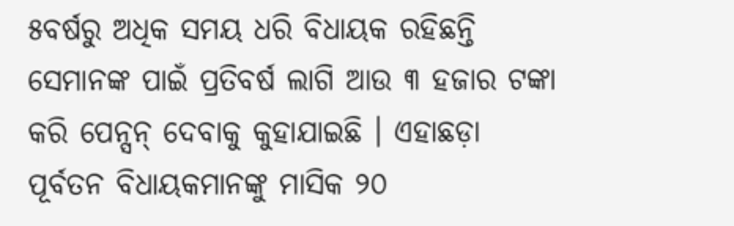୫ବର୍ଷରୁ ଅଧିକ ସମୟ ଧରି ବିଧାୟକ ରହିଛନ୍ତି ସେମାନଙ୍କ ପାଇଁ ପ୍ରତିବର୍ଷ ଲାଗି ଆଉ ୩ ହଜାର ଟଙ୍କା କରି ପେନ୍ସନ୍ ଦେବାକୁ କୁହାଯାଇଛି । ଏହାଛଡ଼ା ପୂର୍ବତନ ବିଧାୟକମାନଙ୍କୁ ମାସିକ ୨୦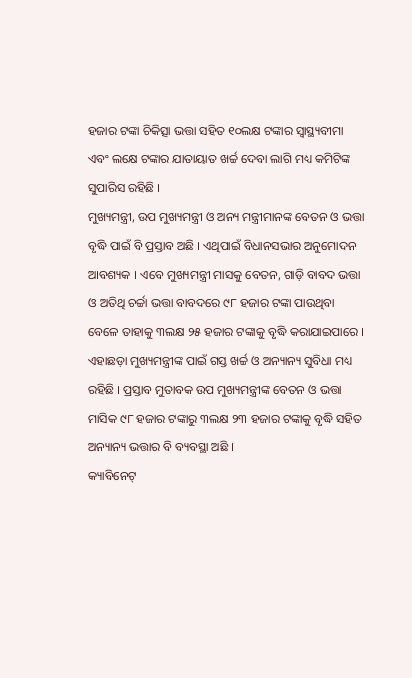ହଜାର ଟଙ୍କା ଚିକିତ୍ସା ଭତ୍ତା ସହିତ ୧୦ଲକ୍ଷ ଟଙ୍କାର ସ୍ୱାସ୍ଥ୍ୟବୀମା ଏବଂ ଲକ୍ଷେ ଟଙ୍କାର ଯାତାୟାତ ଖର୍ଚ୍ଚ ଦେବା ଲାଗି ମଧ୍ୟ କମିଟିଙ୍କ ସୁପାରିସ ରହିଛି ।
ମୁଖ୍ୟମନ୍ତ୍ରୀ, ଉପ ମୁଖ୍ୟମନ୍ତ୍ରୀ ଓ ଅନ୍ୟ ମନ୍ତ୍ରୀମାନଙ୍କ ବେତନ ଓ ଭତ୍ତା ବୃଦ୍ଧି ପାଇଁ ବି ପ୍ରସ୍ତାବ ଅଛି । ଏଥିପାଇଁ ବିଧାନସଭାର ଅନୁମୋଦନ ଆବଶ୍ୟକ । ଏବେ ମୁଖ୍ୟମନ୍ତ୍ରୀ ମାସକୁ ବେତନ, ଗାଡ଼ି ବାବଦ ଭତ୍ତା ଓ ଅତିଥି ଚର୍ଚ୍ଚା ଭତ୍ତା ବାବଦରେ ୯୮ ହଜାର ଟଙ୍କା ପାଉଥିବା ବେଳେ ତାହାକୁ ୩ଲକ୍ଷ ୨୫ ହଜାର ଟଙ୍କାକୁ ବୃଦ୍ଧି କରାଯାଇପାରେ । ଏହାଛଡ଼ା ମୁଖ୍ୟମନ୍ତ୍ରୀଙ୍କ ପାଇଁ ଗସ୍ତ ଖର୍ଚ୍ଚ ଓ ଅନ୍ୟାନ୍ୟ ସୁବିଧା ମଧ୍ୟ ରହିଛି । ପ୍ରସ୍ତାବ ମୁତାବକ ଉପ ମୁଖ୍ୟମନ୍ତ୍ରୀଙ୍କ ବେତନ ଓ ଭତ୍ତା ମାସିକ ୯୮ ହଜାର ଟଙ୍କାରୁ ୩ଲକ୍ଷ ୨୩ ହଜାର ଟଙ୍କାକୁ ବୃଦ୍ଧି ସହିତ ଅନ୍ୟାନ୍ୟ ଭତ୍ତାର ବି ବ୍ୟବସ୍ଥା ଅଛି ।
କ୍ୟାବିନେଟ୍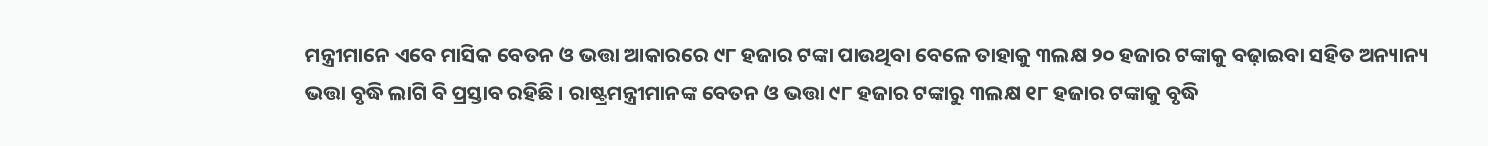ମନ୍ତ୍ରୀମାନେ ଏବେ ମାସିକ ବେତନ ଓ ଭତ୍ତା ଆକାରରେ ୯୮ ହଜାର ଟଙ୍କା ପାଉଥିବା ବେଳେ ତାହାକୁ ୩ଲକ୍ଷ ୨୦ ହଜାର ଟଙ୍କାକୁ ବଢ଼ାଇବା ସହିତ ଅନ୍ୟାନ୍ୟ ଭତ୍ତା ବୃଦ୍ଧି ଲାଗି ବି ପ୍ରସ୍ତାବ ରହିଛି । ରାଷ୍ଟ୍ରମନ୍ତ୍ରୀମାନଙ୍କ ବେତନ ଓ ଭତ୍ତା ୯୮ ହଜାର ଟଙ୍କାରୁ ୩ଲକ୍ଷ ୧୮ ହଜାର ଟଙ୍କାକୁ ବୃଦ୍ଧି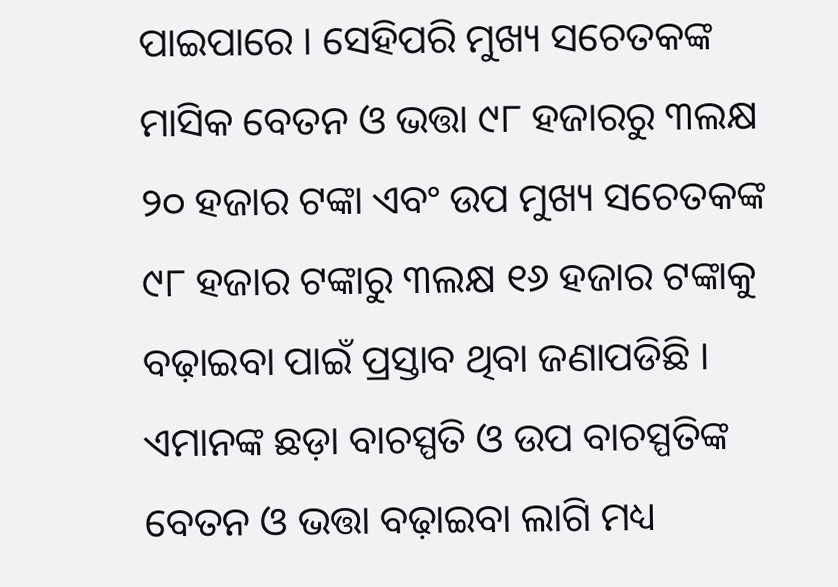ପାଇପାରେ । ସେହିପରି ମୁଖ୍ୟ ସଚେତକଙ୍କ ମାସିକ ବେତନ ଓ ଭତ୍ତା ୯୮ ହଜାରରୁ ୩ଲକ୍ଷ ୨୦ ହଜାର ଟଙ୍କା ଏବଂ ଉପ ମୁଖ୍ୟ ସଚେତକଙ୍କ ୯୮ ହଜାର ଟଙ୍କାରୁ ୩ଲକ୍ଷ ୧୬ ହଜାର ଟଙ୍କାକୁ ବଢ଼ାଇବା ପାଇଁ ପ୍ରସ୍ତାବ ଥିବା ଜଣାପଡିଛି । ଏମାନଙ୍କ ଛଡ଼ା ବାଚସ୍ପତି ଓ ଉପ ବାଚସ୍ପତିଙ୍କ ବେତନ ଓ ଭତ୍ତା ବଢ଼ାଇବା ଲାଗି ମଧ୍ୟ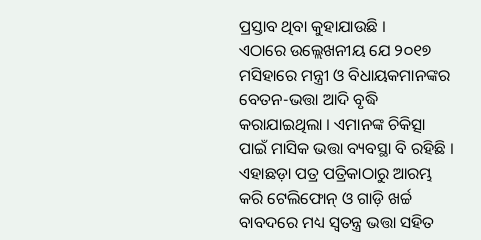ପ୍ରସ୍ତାବ ଥିବା କୁହାଯାଉଛି ।
ଏଠାରେ ଉଲ୍ଲେଖନୀୟ ଯେ ୨୦୧୭ ମସିହାରେ ମନ୍ତ୍ରୀ ଓ ବିଧାୟକମାନଙ୍କର ବେତନ-ଭତ୍ତା ଆଦି ବୃଦ୍ଧି କରାଯାଇଥିଲା । ଏମାନଙ୍କ ଚିକିତ୍ସା ପାଇଁ ମାସିକ ଭତ୍ତା ବ୍ୟବସ୍ଥା ବି ରହିଛି । ଏହାଛଡ଼ା ପତ୍ର ପତ୍ରିକାଠାରୁ ଆରମ୍ଭ କରି ଟେଲିଫୋନ୍ ଓ ଗାଡ଼ି ଖର୍ଚ୍ଚ ବାବଦରେ ମଧ୍ୟ ସ୍ୱତନ୍ତ୍ର ଭତ୍ତା ସହିତ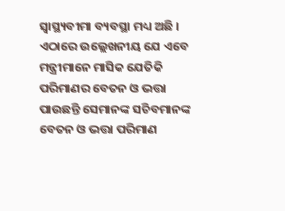ସ୍ୱାସ୍ଥ୍ୟବୀମା ବ୍ୟବସ୍ଥା ମଧ୍ୟ ଅଛି । ଏଠାରେ ଉଲ୍ଲେଖନୀୟ ଯେ ଏବେ ମନ୍ତ୍ରୀମାନେ ମାସିକ ଯେତିକି ପରିମାଣର ବେତନ ଓ ଭତ୍ତା ପାଉଛନ୍ତି ସେମାନଙ୍କ ସଚିବମାନଙ୍କ ବେତନ ଓ ଭତ୍ତା ପରିମାଣ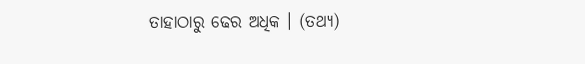ତାହାଠାରୁ ଢେର ଅଧିକ । (ତଥ୍ୟ)